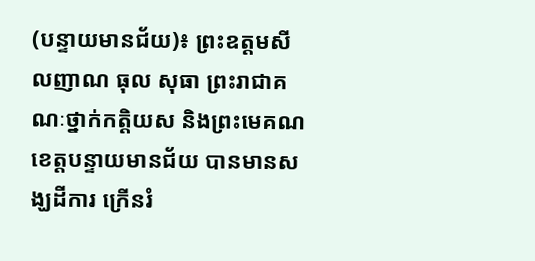(បន្ទាយមានជ័យ)៖ ព្រះឧត្តមសីលញាណ ធុល សុធា ព្រះរាជាគណៈថ្នាក់កត្តិយស និងព្រះមេគណខេត្តបន្ទាយមានជ័យ បានមានសង្ឃដីការ ក្រើនរំ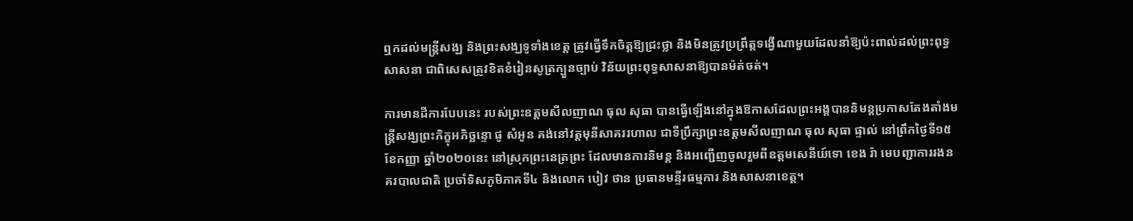ឮកដល់មន្ត្រីសង្ឃ និងព្រះសង្ឃទូទាំងខេត្ត ត្រូវធ្វើទឹកចិត្តឱ្យជ្រះថ្លា និងមិនត្រូវប្រព្រឹត្តទង្វើណាមួយដែលនាំឱ្យប៉ះពាល់ដល់ព្រះពុទ្ធសាសនា ជាពិសេសត្រូវខិតខំរៀនសូត្រក្បួនច្បាប់ វិន័យព្រះពុទ្ធសាសនាឱ្យបានម៉ត់ចត់។

ការមានដីការបែបនេះ របស់ព្រះឧត្តមសីលញាណ ធុល សុធា បានធ្វើឡើងនៅក្នុងឱកាសដែលព្រះអង្គបាននិមន្តប្រកាសតែងតាំងមន្រ្តីសង្ឃព្រះភិក្ខុអភិច្ឆន្ទោ ផូ សំអូន គង់នៅវត្តមុនីសាគររហាល ជាទីប្រឹក្សាព្រះឧត្តមសីលញាណ ធុល សុធា ផ្ទាល់ នៅព្រឹកថ្ងៃទី១៥ ខែកញ្ញា ឆ្នាំ២០២០នេះ នៅស្រុកព្រះនេត្រព្រះ ដែលមានការនិមន្ត និងអញ្ជើញចូលរួមពីឧត្តមសេនីយ៍ទោ ខេង រ៉ា មេបញ្ជាការរងនគរបាលជាតិ ប្រចាំទិសភូមិភាគទី៤ និងលោក បៀវ ថាន ប្រធានមន្ទីរធម្មការ និងសាសនាខេត្ត។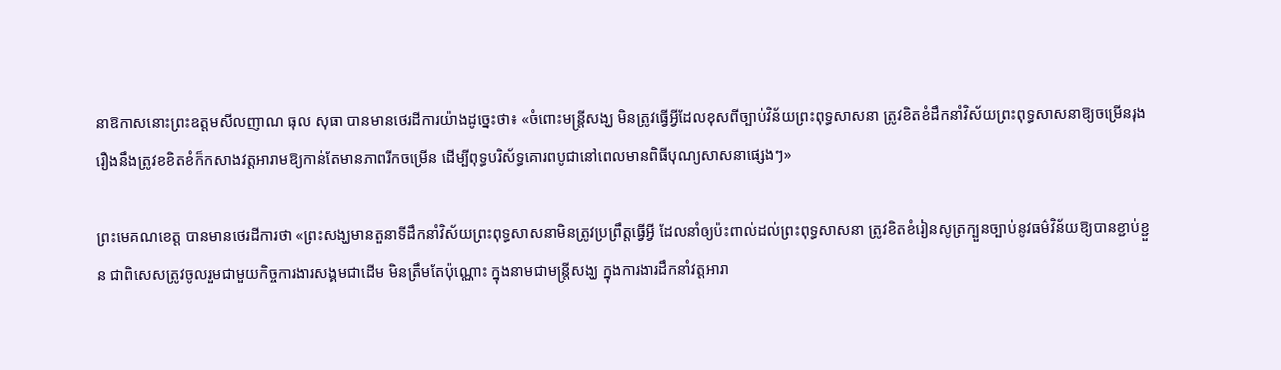នាឱកាសនោះព្រះឧត្តមសីលញាណ ធុល សុធា បានមានថេរដីការយ៉ាងដូច្នេះថា៖ «ចំពោះមន្រ្តីសង្ឃ មិនត្រូវធ្វេីអ្វីដែលខុសពីច្បាប់វិន័យព្រះពុទ្ធសាសនា ត្រូវខិតខំដឹកនាំវិស័យព្រះពុទ្ធសាសនាឱ្យចម្រេីនរុងរឿងនឹងត្រូវខខិតខំក៏កសាងវត្តអារាមឱ្យកាន់តែមានភាពរីកចម្រេីន ដេីម្បីពុទ្ធបរិស័ទ្ធគោរពបូជានៅពេលមានពិធីបុណ្យសាសនាផ្សេងៗ»

ព្រះមេគណខេត្ត បានមានថេរដីការថា «ព្រះសង្ឃមានតួនាទីដឹកនាំវិស័យព្រះពុទ្ធសាសនាមិនត្រូវប្រព្រឹត្តធ្វេីអ្វី ដែលនាំឲ្យប៉ះពាល់ដល់ព្រះពុទ្ធសាសនា ត្រូវខិតខំរៀនសូត្រក្បួនច្បាប់នូវធម៌វិន័យឱ្យបានខ្ជាប់ខ្ជួន ជាពិសេសត្រូវចូលរួមជាមួយកិច្ចការងារសង្គមជាដេីម មិនត្រឹមតែប៉ុណ្ណោះ ក្នុងនាមជាមន្ត្រីសង្ឃ ក្នុងការងារដឹកនាំវត្តអារា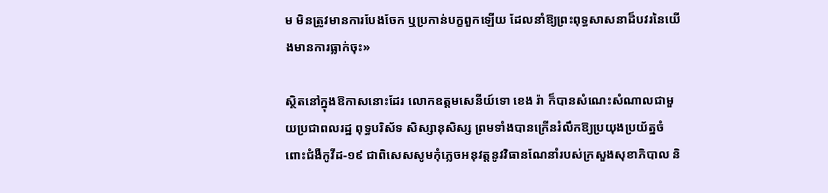ម មិនត្រូវមានការបែងចែក ឬប្រកាន់បក្ខពួកឡេីយ ដែលនាំឱ្យព្រះពុទ្ធសាសនាដ៏បវរនៃយេីងមានការធ្លាក់ចុះ»

ស្ថិតនៅក្នុងឱកាសនោះដែរ លោកឧត្ដមសេនីយ៍ទោ ខេង រ៉ា ក៏បានសំណេះសំណាលជាមួយប្រជាពលរដ្ឋ ពុទ្ធបរិស័ទ សិស្សានុសិស្ស ព្រមទាំងបានក្រេីនរំលឹកឱ្យប្រយុងប្រយ័ត្នចំពោះជំងឺកូវីដ-១៩ ជាពិសេសសូមកុំភ្លេចអនុវត្តនូវវិធានណែនាំរបស់ក្រសួងសុខាភិបាល និ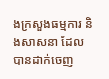ងក្រសួងធម្មការ និងសាសនា ដែលបានដាក់ចេញ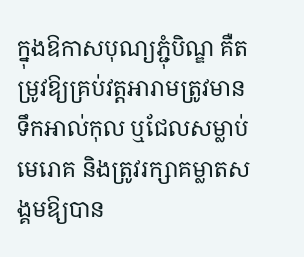ក្នុងឱកាសបុណ្យភ្ជុំបិណ្ឌ គឺតម្រូវឱ្យគ្រប់វត្តអារាមត្រូវមានទឹកអាល់កុល ឬជែលសម្លាប់មេរោគ និងត្រូវរក្សាគម្លាតសង្គមឱ្យបាន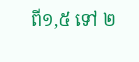ពី១,៥ ទៅ ២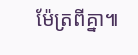ម៉ែត្រពីគ្នា៕